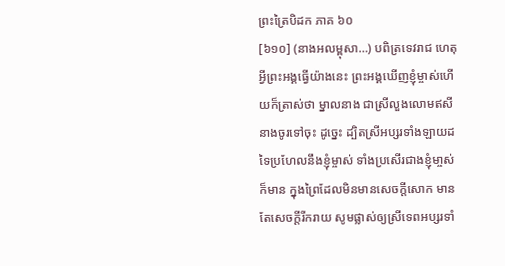ព្រះត្រៃបិដក ភាគ ៦០
[៦១០] (នាងអលម្ពុសា…) បពិត្រទេវរាជ ហេតុអ្វីព្រះអង្គធ្វើយ៉ាងនេះ ព្រះអង្គឃើញខ្ញុំម្ចាស់ហើយក៏ត្រាស់ថា ម្នាលនាង ជាស្រីលួងលោមឥសី នាងចូរទៅចុះ ដូច្នេះ ដ្បិតស្រីអប្សរទាំងឡាយដទៃប្រហែលនឹងខ្ញុំម្ចាស់ ទាំងប្រសើរជាងខ្ញុំមា្ចស់ ក៏មាន ក្នុងព្រៃដែលមិនមានសេចក្តីសោក មានតែសេចក្តីរីករាយ សូមផ្លាស់ឲ្យស្រីទេពអប្សរទាំ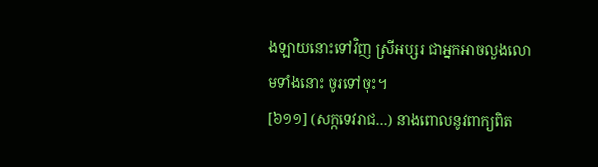ងឡាយនោះទៅវិញ ស្រីអប្សរ ជាអ្នកអាចលួងលោមទាំងនោះ ចូរទៅចុះ។
[៦១១] (សក្កទេវរាជ…) នាងពោលនូវពាក្យពិត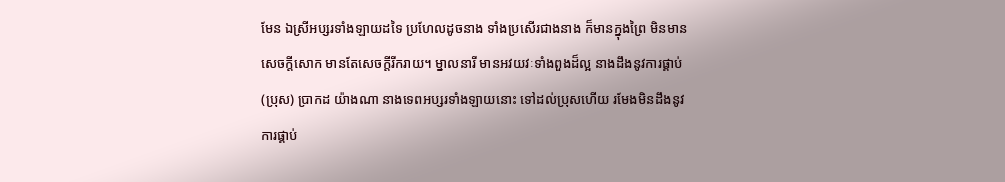មែន ឯស្រីអប្សរទាំងឡាយដទៃ ប្រហែលដូចនាង ទាំងប្រសើរជាងនាង ក៏មានក្នុងព្រៃ មិនមានសេចក្តីសោក មានតែសេចក្តីរីករាយ។ ម្នាលនារី មានអវយវៈទាំងពួងដ៏ល្អ នាងដឹងនូវការផ្គាប់ (ប្រុស) ប្រាកដ យ៉ាងណា នាងទេពអប្សរទាំងឡាយនោះ ទៅដល់ប្រុសហើយ រមែងមិនដឹងនូវការផ្គាប់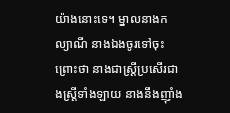យ៉ាងនោះទេ។ ម្នាលនាងកល្យាណី នាងឯងចូរទៅចុះ ព្រោះថា នាងជាស្រី្តប្រសើរជាងស្រី្តទាំងឡាយ នាងនឹងញ៉ាំង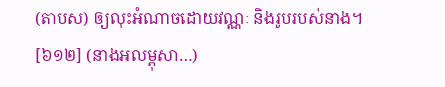(តាបស) ឲ្យលុះអំណាចដោយវណ្ណៈ និងរូបរបស់នាង។
[៦១២] (នាងអលម្ពុសា…)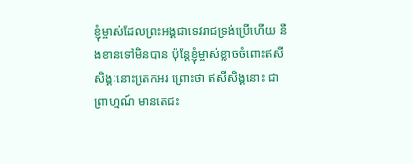ខ្ញុំម្ចាស់ដែលព្រះអង្គជាទេវរាជទ្រង់ប្រើហើយ នឹងខានទៅមិនបាន ប៉ុន្តែខ្ញុំម្ចាស់ខ្លាចចំពោះឥសីសិង្គៈនោះតេ្រកអរ ព្រោះថា ឥសីសិង្គនោះ ជាព្រាហ្មណ៍ មានតេជះ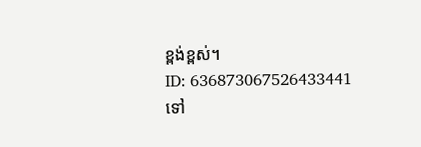ខ្ពង់ខ្ពស់។
ID: 636873067526433441
ទៅ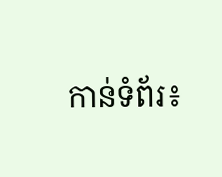កាន់ទំព័រ៖